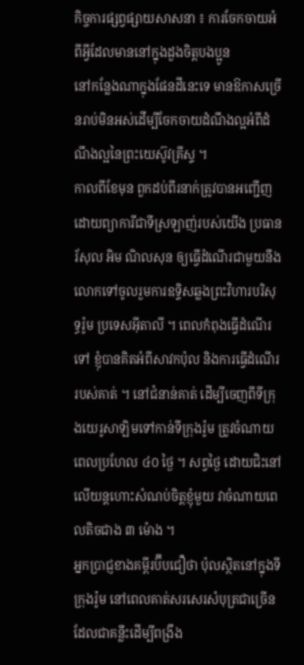កិច្ចការផ្សព្វផ្សាយសាសនា ៖ ការចែកចាយអំពីអ្វីដែលមាននៅក្នុងដួងចិត្តបងប្អូន
នៅកន្លែងណាក្នុងផែនដីនេះទេ មានឱកាសច្រើនរាប់មិនអស់ដើម្បីចែកចាយដំណឹងល្អអំពីដំណឹងល្អនៃព្រះយេស៊ូវគ្រីស្ទ ។
កាលពីខែមុន ពួកដប់ពីរនាក់ត្រូវបានអញ្ជើញដោយព្យាការីជាទីស្រឡាញ់របស់យើង ប្រធាន រ័សុល អិម ណិលសុន ឲ្យធ្វើដំណើរជាមួយនឹងលោកទៅចូលរួមការឧទ្ទិសឆ្លងព្រះវិហារបរិសុទ្ធរ៉ូម ប្រទេសអ៊ីតាលី ។ ពេលកំពុងធ្វើដំណើរទៅ ខ្ញុំបានគិតអំពីសាវកប៉ុល និងការធ្វើដំណើររបស់គាត់ ។ នៅជំនាន់គាត់ ដើម្បីចេញពីទីក្រុងយេរូសាឡិមទៅកាន់ទីក្រុងរ៉ូម ត្រូវចំណាយពេលប្រហែល ៤០ ថ្ងៃ ។ សព្វថ្ងៃ ដោយជិះនៅលើយន្ដហោះសំណប់ចិត្តខ្ញុំមួយ វាចំណាយពេលតិចជាង ៣ ម៉ោង ។
អ្នកប្រាជ្ញខាងគម្ពីរប៊ីបជឿថា ប៉ុលស្ថិតនៅក្នុងទីក្រុងរ៉ូម នៅពេលគាត់សរសេរសំបុត្រជាច្រើន ដែលជាគន្លឹះដើម្បីពង្រឹង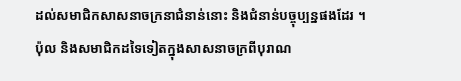ដល់សមាជិកសាសនាចក្រនាជំនាន់នោះ និងជំនាន់បច្ចុប្បន្នផងដែរ ។
ប៉ុល និងសមាជិកដទៃទៀតក្នុងសាសនាចក្រពីបុរាណ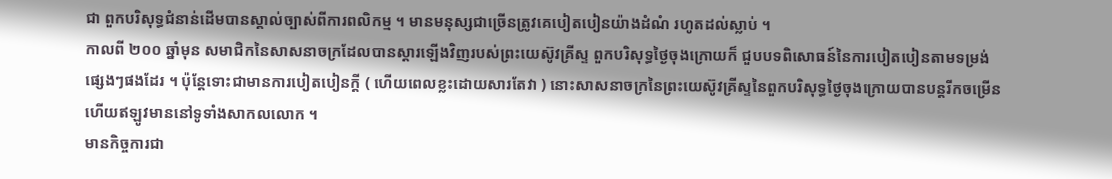ជា ពួកបរិសុទ្ធជំនាន់ដើមបានស្គាល់ច្បាស់ពីការពលិកម្ម ។ មានមនុស្សជាច្រើនត្រូវគេបៀតបៀនយ៉ាងដំណំ រហូតដល់ស្លាប់ ។
កាលពី ២០០ ឆ្នាំមុន សមាជិកនៃសាសនាចក្រដែលបានស្ដារឡើងវិញរបស់ព្រះយេស៊ូវគ្រីស្ទ ពួកបរិសុទ្ធថ្ងៃចុងក្រោយក៏ ជួបបទពិសោធន៍នៃការបៀតបៀនតាមទម្រង់ផ្សេងៗផងដែរ ។ ប៉ុន្តែទោះជាមានការបៀតបៀនក្ដី ( ហើយពេលខ្លះដោយសារតែវា ) នោះសាសនាចក្រនៃព្រះយេស៊ូវគ្រីស្ទនៃពួកបរិសុទ្ធថ្ងៃចុងក្រោយបានបន្ដរីកចម្រើន ហើយឥឡូវមាននៅទូទាំងសាកលលោក ។
មានកិច្ចការជា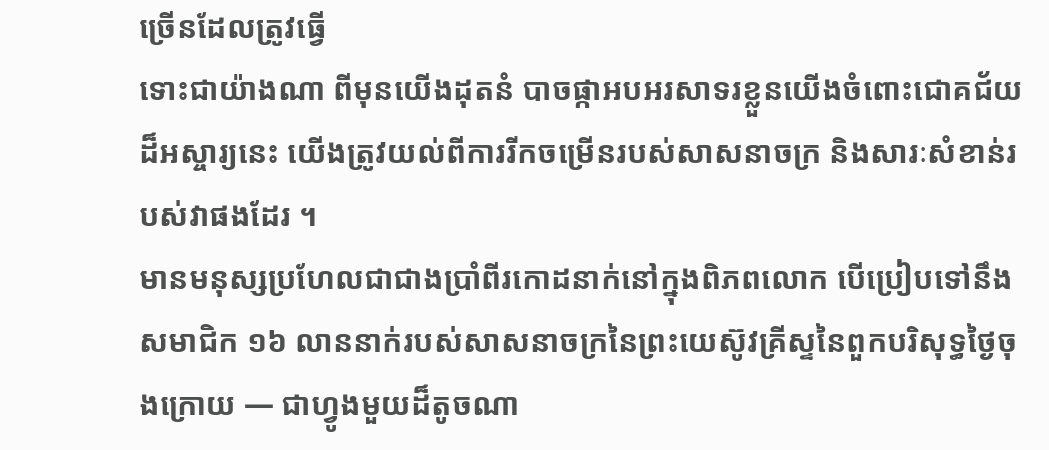ច្រើនដែលត្រូវធ្វើ
ទោះជាយ៉ាងណា ពីមុនយើងដុតនំ បាចផ្កាអបអរសាទរខ្លួនយើងចំពោះជោគជ័យដ៏អស្ចារ្យនេះ យើងត្រូវយល់ពីការរីកចម្រើនរបស់សាសនាចក្រ និងសារៈសំខាន់របស់វាផងដែរ ។
មានមនុស្សប្រហែលជាជាងប្រាំពីរកោដនាក់នៅក្នុងពិភពលោក បើប្រៀបទៅនឹងសមាជិក ១៦ លាននាក់របស់សាសនាចក្រនៃព្រះយេស៊ូវគ្រីស្ទនៃពួកបរិសុទ្ធថ្ងៃចុងក្រោយ — ជាហ្វូងមួយដ៏តូចណា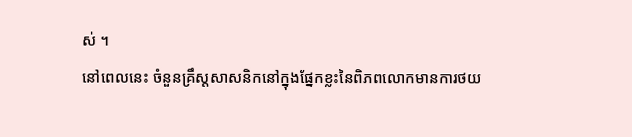ស់ ។
នៅពេលនេះ ចំនួនគ្រឹស្ដសាសនិកនៅក្នុងផ្នែកខ្លះនៃពិភពលោកមានការថយ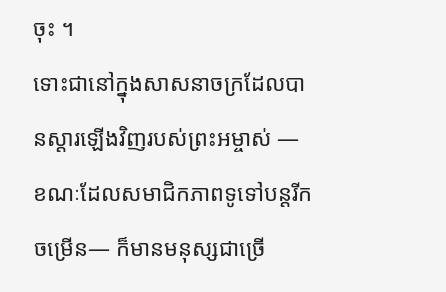ចុះ ។
ទោះជានៅក្នុងសាសនាចក្រដែលបានស្ដារឡើងវិញរបស់ព្រះអម្ចាស់ — ខណៈដែលសមាជិកភាពទូទៅបន្ដរីកចម្រើន— ក៏មានមនុស្សជាច្រើ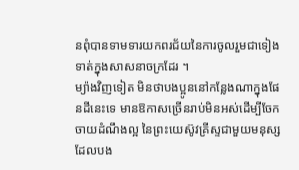នពុំបានទាមទារយកពរជ័យនៃការចូលរួមជាទៀងទាត់ក្នុងសាសនាចក្រដែរ ។
ម្យ៉ាងវិញទៀត មិនថាបងប្អូននៅកន្លែងណាក្នុងផែនដីនេះទេ មានឱកាសច្រើនរាប់មិនអស់ដើម្បីចែកចាយដំណឹងល្អ នៃព្រះយេស៊ូវគ្រីស្ទជាមួយមនុស្សដែលបង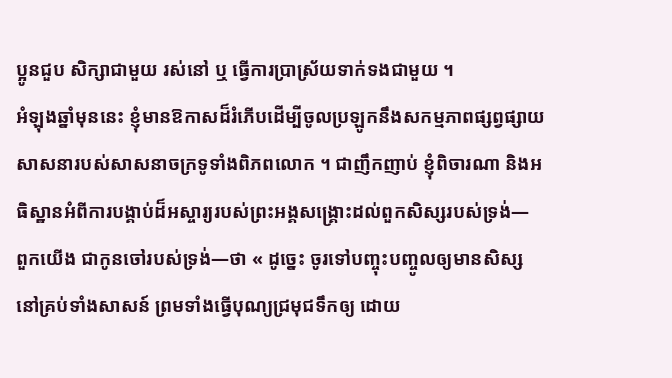ប្អូនជួប សិក្សាជាមួយ រស់នៅ ឬ ធ្វើការប្រាស្រ័យទាក់ទងជាមួយ ។
អំឡុងឆ្នាំមុននេះ ខ្ញុំមានឱកាសដ៏រំភើបដើម្បីចូលប្រឡូកនឹងសកម្មភាពផ្សព្វផ្សាយសាសនារបស់សាសនាចក្រទូទាំងពិភពលោក ។ ជាញឹកញាប់ ខ្ញុំពិចារណា និងអធិស្ឋានអំពីការបង្គាប់ដ៏អស្ចារ្យរបស់ព្រះអង្គសង្គ្រោះដល់ពួកសិស្សរបស់ទ្រង់— ពួកយើង ជាកូនចៅរបស់ទ្រង់—ថា « ដូច្នេះ ចូរទៅបញ្ចុះបញ្ចូលឲ្យមានសិស្សនៅគ្រប់ទាំងសាសន៍ ព្រមទាំងធ្វើបុណ្យជ្រមុជទឹកឲ្យ ដោយ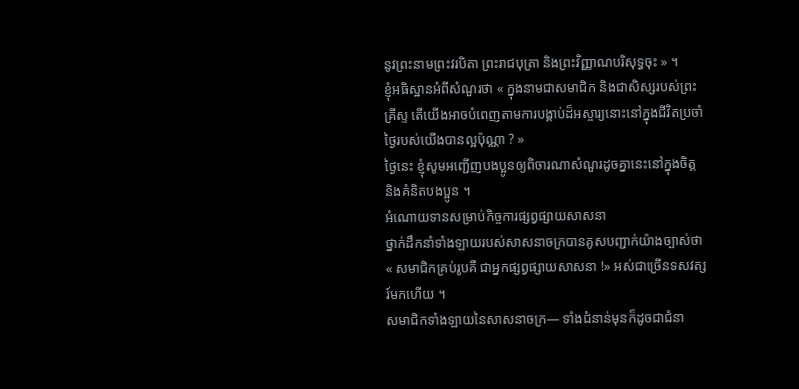នូវព្រះនាមព្រះវរបិតា ព្រះរាជបុត្រា និងព្រះវិញ្ញាណបរិសុទ្ធចុះ » ។
ខ្ញុំអធិស្ឋានអំពីសំណួរថា « ក្នុងនាមជាសមាជិក និងជាសិស្សរបស់ព្រះគ្រីស្ទ តើយើងអាចបំពេញតាមការបង្គាប់ដ៏អស្ចារ្យនោះនៅក្នុងជីវិតប្រចាំថ្ងៃរបស់យើងបានល្អប៉ុណ្ណា ? »
ថ្ងៃនេះ ខ្ញុំសូមអញ្ជើញបងប្អូនឲ្យពិចារណាសំណួរដូចគ្នានេះនៅក្នុងចិត្ត និងគំនិតបងប្អូន ។
អំណោយទានសម្រាប់កិច្ចការផ្សព្វផ្សាយសាសនា
ថ្នាក់ដឹកនាំទាំងឡាយរបស់សាសនាចក្របានគូសបញ្ជាក់យ៉ាងច្បាស់ថា « សមាជិកគ្រប់រូបគឺ ជាអ្នកផ្សព្វផ្សាយសាសនា !» អស់ជាច្រើនទសវត្សរ៍មកហើយ ។
សមាជិកទាំងឡាយនៃសាសនាចក្រ— ទាំងជំនាន់មុនក៏ដូចជាជំនា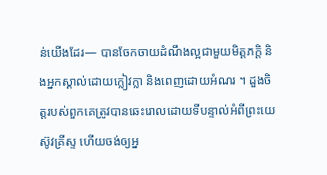ន់យើងដែរ— បានចែកចាយដំណឹងល្អជាមួយមិត្តភក្ដិ និងអ្នកស្គាល់ដោយក្លៀវក្លា និងពេញដោយអំណរ ។ ដួងចិត្តរបស់ពួកគេត្រូវបានឆេះរោលដោយទីបន្ទាល់អំពីព្រះយេស៊ូវគ្រីស្ទ ហើយចង់ឲ្យអ្ន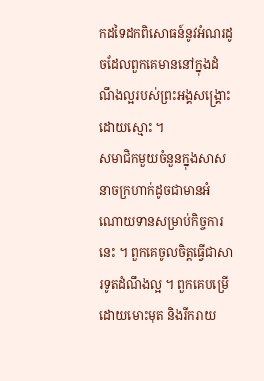កដទៃដកពិសោធន៍នូវអំណរដូចដែលពួកគេមាននៅក្នុងដំណឹងល្អរបស់ព្រះអង្គសង្គ្រោះដោយស្មោះ ។
សមាជិកមួយចំនួនក្នុងសាសនាចក្រហាក់ដូចជាមានអំណោយទានសម្រាប់កិច្ចការនេះ ។ ពួកគេចូលចិត្តធ្វើជាសារទូតដំណឹងល្អ ។ ពួកគេបម្រើដោយមោះមុត និងរីករាយ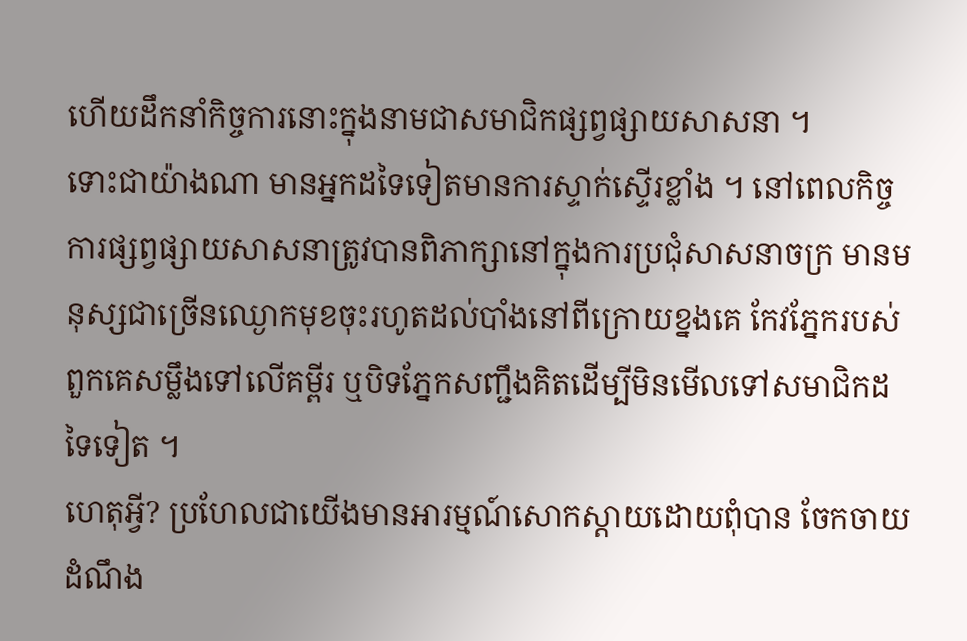ហើយដឹកនាំកិច្ចការនោះក្នុងនាមជាសមាជិកផ្សព្វផ្សាយសាសនា ។
ទោះជាយ៉ាងណា មានអ្នកដទៃទៀតមានការស្ទាក់ស្ទើរខ្លាំង ។ នៅពេលកិច្ចការផ្សព្វផ្សាយសាសនាត្រូវបានពិភាក្សានៅក្នុងការប្រជុំសាសនាចក្រ មានមនុស្សជាច្រើនឈ្ងោកមុខចុះរហូតដល់បាំងនៅពីក្រោយខ្នងគេ កែវភ្នែករបស់ពួកគេសម្លឹងទៅលើគម្ពីរ ឬបិទភ្នែកសញ្ជឹងគិតដើម្បីមិនមើលទៅសមាជិកដទៃទៀត ។
ហេតុអ្វី? ប្រហែលជាយើងមានអារម្មណ៍សោកស្ដាយដោយពុំបាន ចែកចាយដំណឹង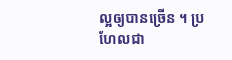ល្អឲ្យបានច្រើន ។ ប្រហែលជា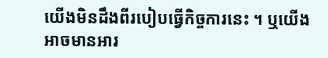យើងមិនដឹងពីរបៀបធ្វើកិច្ចការនេះ ។ ឬយើងអាចមានអារ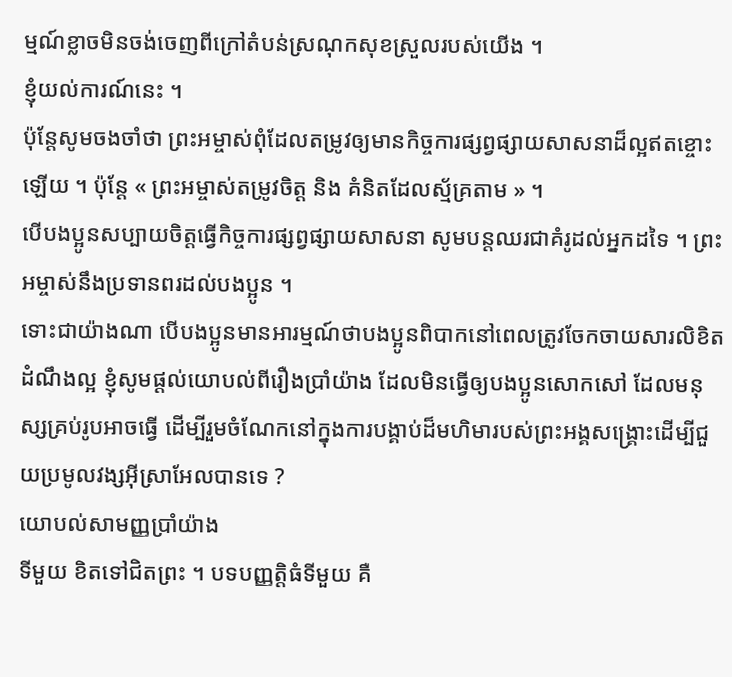ម្មណ៍ខ្លាចមិនចង់ចេញពីក្រៅតំបន់ស្រណុកសុខស្រួលរបស់យើង ។
ខ្ញុំយល់ការណ៍នេះ ។
ប៉ុន្ដែសូមចងចាំថា ព្រះអម្ចាស់ពុំដែលតម្រូវឲ្យមានកិច្ចការផ្សព្វផ្សាយសាសនាដ៏ល្អឥតខ្ចោះឡើយ ។ ប៉ុន្តែ « ព្រះអម្ចាស់តម្រូវចិត្ត និង គំនិតដែលស្ម័គ្រតាម » ។
បើបងប្អូនសប្បាយចិត្តធ្វើកិច្ចការផ្សព្វផ្សាយសាសនា សូមបន្ដឈរជាគំរូដល់អ្នកដទៃ ។ ព្រះអម្ចាស់នឹងប្រទានពរដល់បងប្អូន ។
ទោះជាយ៉ាងណា បើបងប្អូនមានអារម្មណ៍ថាបងប្អូនពិបាកនៅពេលត្រូវចែកចាយសារលិខិតដំណឹងល្អ ខ្ញុំសូមផ្ដល់យោបល់ពីរឿងប្រាំយ៉ាង ដែលមិនធ្វើឲ្យបងប្អូនសោកសៅ ដែលមនុស្សគ្រប់រូបអាចធ្វើ ដើម្បីរួមចំណែកនៅក្នុងការបង្គាប់ដ៏មហិមារបស់ព្រះអង្គសង្គ្រោះដើម្បីជួយប្រមូលវង្សអ៊ីស្រាអែលបានទេ ?
យោបល់សាមញ្ញប្រាំយ៉ាង
ទីមួយ ខិតទៅជិតព្រះ ។ បទបញ្ញតិ្តធំទីមួយ គឺ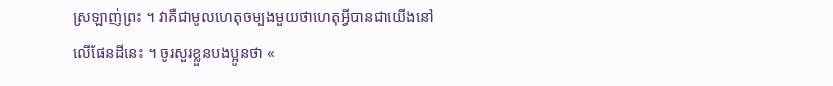ស្រឡាញ់ព្រះ ។ វាគឺជាមូលហេតុចម្បងមួយថាហេតុអ្វីបានជាយើងនៅលើផែនដីនេះ ។ ចូរសួរខ្លួនបងប្អូនថា «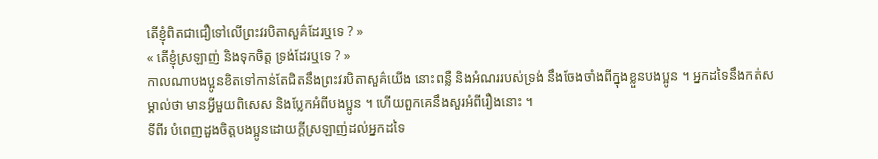តើខ្ញុំពិតជាជឿទៅលើព្រះវរបិតាសួគ៌ដែរឬទេ ? »
« តើខ្ញុំស្រឡាញ់ និងទុកចិត្ត ទ្រង់ដែរឬទេ ? »
កាលណាបងប្អូនខិតទៅកាន់តែជិតនឹងព្រះវរបិតាសួគ៌យើង នោះពន្លឺ និងអំណររបស់ទ្រង់ នឹងចែងចាំងពីក្នុងខ្លួនបងប្អូន ។ អ្នកដទៃនឹងកត់សម្គាល់ថា មានអ្វីមួយពិសេស និងប្លែកអំពីបងប្អូន ។ ហើយពួកគេនឹងសួរអំពីរឿងនោះ ។
ទីពីរ បំពេញដួងចិត្តបងប្អូនដោយក្ដីស្រឡាញ់ដល់អ្នកដទៃ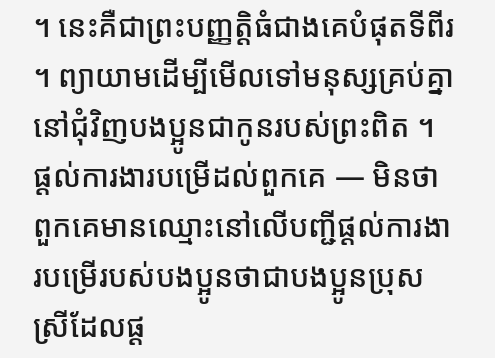។ នេះគឺជាព្រះបញ្ញត្តិធំជាងគេបំផុតទីពីរ ។ ព្យាយាមដើម្បីមើលទៅមនុស្សគ្រប់គ្នានៅជុំវិញបងប្អូនជាកូនរបស់ព្រះពិត ។ ផ្ដល់ការងារបម្រើដល់ពួកគេ — មិនថាពួកគេមានឈ្មោះនៅលើបញ្ជីផ្ដល់ការងារបម្រើរបស់បងប្អូនថាជាបងប្អូនប្រុសស្រីដែលផ្ដ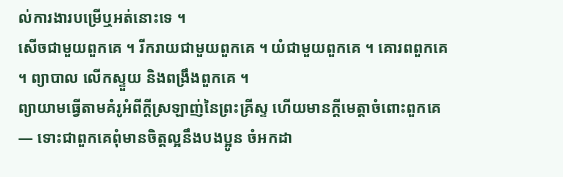ល់ការងារបម្រើឬអត់នោះទេ ។
សើចជាមួយពួកគេ ។ រីករាយជាមួយពួកគេ ។ យំជាមួយពួកគេ ។ គោរពពួកគេ ។ ព្យាបាល លើកស្ទួយ និងពង្រឹងពួកគេ ។
ព្យាយាមធ្វើតាមគំរូអំពីក្ដីស្រឡាញ់នៃព្រះគ្រីស្ទ ហើយមានក្ដីមេត្តាចំពោះពួកគេ— ទោះជាពួកគេពុំមានចិត្តល្អនឹងបងប្អូន ចំអកដា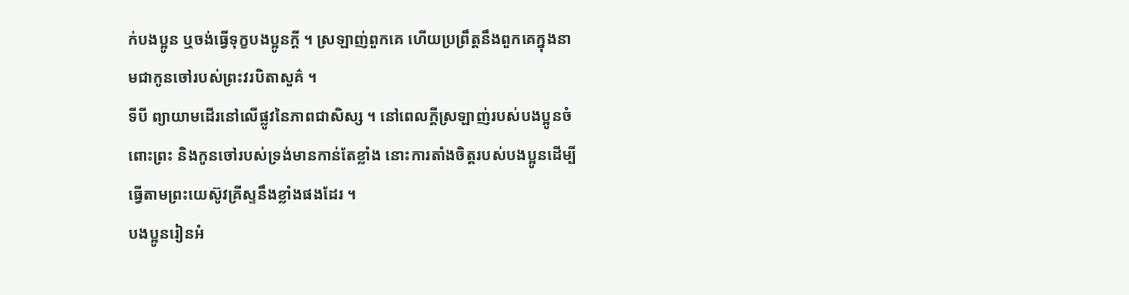ក់បងប្អូន ឬចង់ធ្វើទុក្ខបងប្អូនក្ដី ។ ស្រឡាញ់ពួកគេ ហើយប្រព្រឹត្តនឹងពួកគេក្នុងនាមជាកូនចៅរបស់ព្រះវរបិតាសួគ៌ ។
ទីបី ព្យាយាមដើរនៅលើផ្លូវនៃភាពជាសិស្ស ។ នៅពេលក្ដីស្រឡាញ់របស់បងប្អូនចំពោះព្រះ និងកូនចៅរបស់ទ្រង់មានកាន់តែខ្លាំង នោះការតាំងចិត្តរបស់បងប្អូនដើម្បីធ្វើតាមព្រះយេស៊ូវគ្រីស្ទនឹងខ្លាំងផងដែរ ។
បងប្អូនរៀនអំ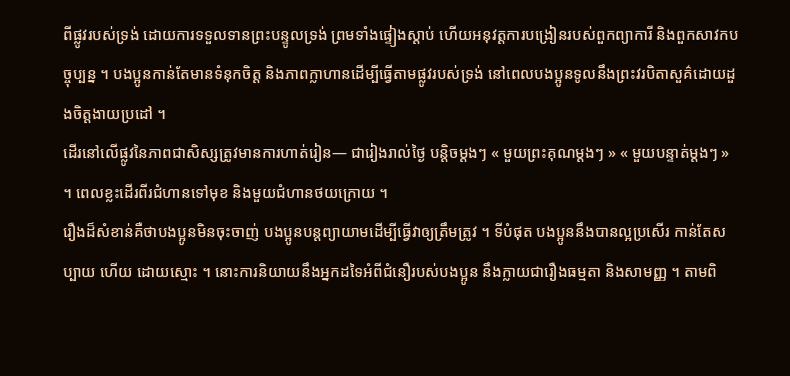ពីផ្លូវរបស់ទ្រង់ ដោយការទទួលទានព្រះបន្ទូលទ្រង់ ព្រមទាំងផ្ទៀងស្ដាប់ ហើយអនុវត្តការបង្រៀនរបស់ពួកព្យាការី និងពួកសាវកបច្ចុប្បន្ន ។ បងប្អូនកាន់តែមានទំនុកចិត្ត និងភាពក្លាហានដើម្បីធ្វើតាមផ្លូវរបស់ទ្រង់ នៅពេលបងប្អូនទូលនឹងព្រះវរបិតាសួគ៌ដោយដួងចិត្តងាយប្រដៅ ។
ដើរនៅលើផ្លូវនៃភាពជាសិស្សត្រូវមានការហាត់រៀន— ជារៀងរាល់ថ្ងៃ បន្ដិចម្ដងៗ « មួយព្រះគុណម្ដងៗ » « មួយបន្ទាត់ម្តងៗ » ។ ពេលខ្លះដើរពីរជំហានទៅមុខ និងមួយជំហានថយក្រោយ ។
រឿងដ៏សំខាន់គឺថាបងប្អូនមិនចុះចាញ់ បងប្អូនបន្ដព្យាយាមដើម្បីធ្វើវាឲ្យត្រឹមត្រូវ ។ ទីបំផុត បងប្អូននឹងបានល្អប្រសើរ កាន់តែសប្បាយ ហើយ ដោយស្មោះ ។ នោះការនិយាយនឹងអ្នកដទៃអំពីជំនឿរបស់បងប្អូន នឹងក្លាយជារឿងធម្មតា និងសាមញ្ញ ។ តាមពិ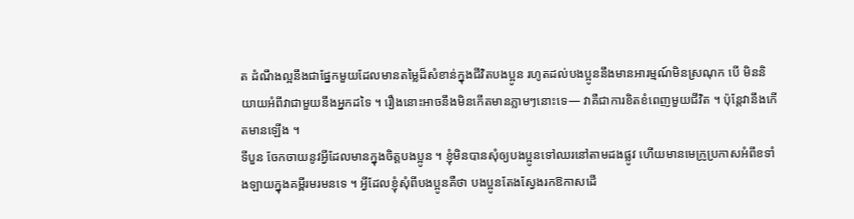ត ដំណឹងល្អនឹងជាផ្នែកមួយដែលមានតម្លៃដ៏សំខាន់ក្នុងជីវិតបងប្អូន រហូតដល់បងប្អូននឹងមានអារម្មណ៍មិនស្រណុក បើ មិននិយាយអំពីវាជាមួយនឹងអ្នកដទៃ ។ រឿងនោះអាចនឹងមិនកើតមានភ្លាមៗនោះទេ— វាគឺជាការខិតខំពេញមួយជីវិត ។ ប៉ុន្តែវានឹងកើតមានឡើង ។
ទីបួន ចែកចាយនូវអ្វីដែលមានក្នុងចិត្តបងប្អូន ។ ខ្ញុំមិនបានសុំឲ្យបងប្អូនទៅឈរនៅតាមដងផ្លូវ ហើយមានមេក្រូប្រកាសអំពីខទាំងឡាយក្នុងគម្ពីរមរមនទេ ។ អ្វីដែលខ្ញុំសុំពីបងប្អូនគឺថា បងប្អូនតែងស្វែងរកឱកាសដើ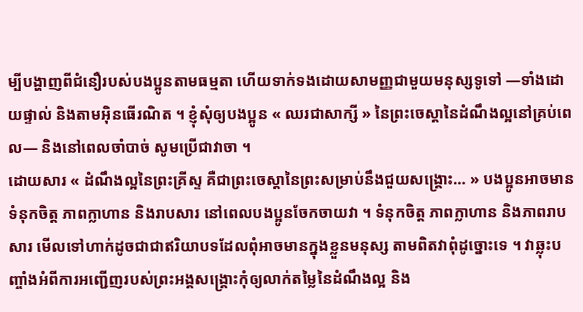ម្បីបង្ហាញពីជំនឿរបស់បងប្អូនតាមធម្មតា ហើយទាក់ទងដោយសាមញ្ញជាមួយមនុស្សទូទៅ —ទាំងដោយផ្ទាល់ និងតាមអ៊ិនធើរណិត ។ ខ្ញុំសុំឲ្យបងប្អូន « ឈរជាសាក្សី » នៃព្រះចេស្ដានៃដំណឹងល្អនៅគ្រប់ពេល— និងនៅពេលចាំបាច់ សូមប្រើជាវាចា ។
ដោយសារ « ដំណឹងល្អនៃព្រះគ្រីស្ទ គឺជាព្រះចេស្ដានៃព្រះសម្រាប់នឹងជួយសង្គ្រោះ… » បងប្អូនអាចមានទំនុកចិត្ត ភាពក្លាហាន និងរាបសារ នៅពេលបងប្អូនចែកចាយវា ។ ទំនុកចិត្ត ភាពក្លាហាន និងភាពរាបសារ មើលទៅហាក់ដូចជាជាឥរិយាបទដែលពុំអាចមានក្នុងខ្លួនមនុស្ស តាមពិតវាពុំដូច្នោះទេ ។ វាឆ្លុះបញ្ចាំងអំពីការអញ្ជើញរបស់ព្រះអង្គសង្គ្រោះកុំឲ្យលាក់តម្លៃនៃដំណឹងល្អ និង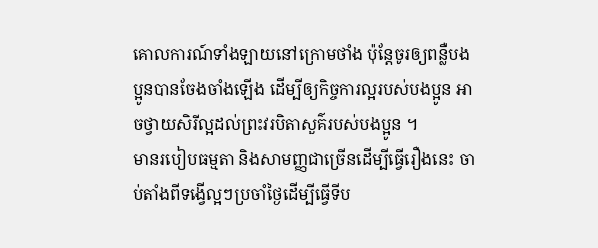គោលការណ៍ទាំងឡាយនៅក្រោមថាំង ប៉ុន្តែចូរឲ្យពន្លឺបងប្អូនបានចែងចាំងឡើង ដើម្បីឲ្យកិច្ចការល្អរបស់បងប្អូន អាចថ្វាយសិរីល្អដល់ព្រះវរបិតាសួគ៌របស់បងប្អូន ។
មានរបៀបធម្មតា និងសាមញ្ញជាច្រើនដើម្បីធ្វើរឿងនេះ ចាប់តាំងពីទង្វើល្អៗប្រចាំថ្ងៃដើម្បីធ្វើទីប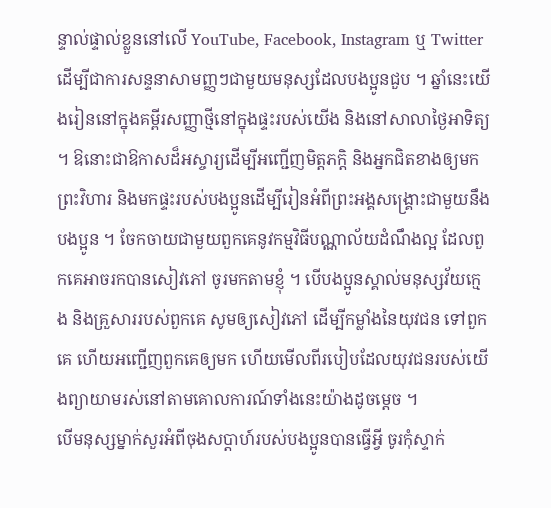ន្ទាល់ផ្ទាល់ខ្លួននៅលើ YouTube, Facebook, Instagram ឬ Twitter ដើម្បីជាការសន្ទនាសាមញ្ញៗជាមួយមនុស្សដែលបងប្អូនជួប ។ ឆ្នាំនេះយើងរៀននៅក្នុងគម្ពីរសញ្ញាថ្មីនៅក្នុងផ្ទះរបស់យើង និងនៅសាលាថ្ងៃអាទិត្យ ។ ឱនោះជាឱកាសដ៏អស្ចារ្យដើម្បីអញ្ជើញមិត្តភក្ដិ និងអ្នកជិតខាងឲ្យមកព្រះវិហារ និងមកផ្ទះរបស់បងប្អូនដើម្បីរៀនអំពីព្រះអង្គសង្គ្រោះជាមួយនឹងបងប្អូន ។ ចែកចាយជាមួយពួកគេនូវកម្មវិធីបណ្ណាល័យដំណឹងល្អ ដែលពួកគេអាចរកបានសៀវភៅ ចូរមកតាមខ្ញុំ ។ បើបងប្អូនស្គាល់មនុស្សវ័យក្មេង និងគ្រួសាររបស់ពួកគេ សូមឲ្យសៀវភៅ ដើម្បីកម្លាំងនៃយុវជន ទៅពួកគេ ហើយអញ្ជើញពួកគេឲ្យមក ហើយមើលពីរបៀបដែលយុវជនរបស់យើងព្យាយាមរស់នៅតាមគោលការណ៍ទាំងនេះយ៉ាងដូចម្ដេច ។
បើមនុស្សម្នាក់សួរអំពីចុងសប្ដាហ៍របស់បងប្អូនបានធ្វើអ្វី ចូរកុំស្ទាក់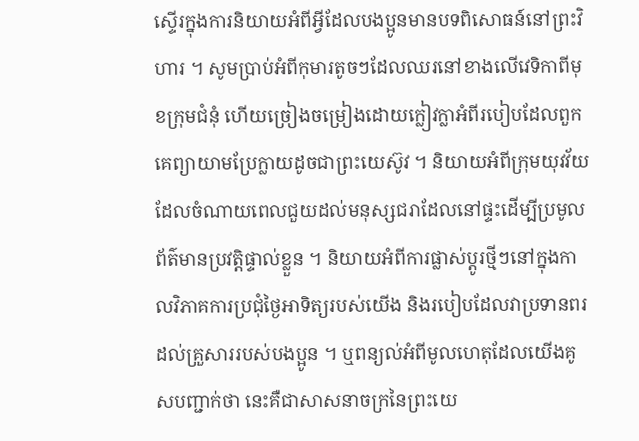ស្ទើរក្នុងការនិយាយអំពីអ្វីដែលបងប្អូនមានបទពិសោធន៍នៅព្រះវិហារ ។ សូមប្រាប់អំពីកុមារតូចៗដែលឈរនៅខាងលើវេទិកាពីមុខក្រុមជំនុំ ហើយច្រៀងចម្រៀងដោយក្លៀវក្លាអំពីរបៀបដែលពួកគេព្យាយាមប្រែក្លាយដូចជាព្រះយេស៊ូវ ។ និយាយអំពីក្រុមយុវវ័យដែលចំណាយពេលជួយដល់មនុស្សជរាដែលនៅផ្ទះដើម្បីប្រមូលព័ត៌មានប្រវត្តិផ្ទាល់ខ្លួន ។ និយាយអំពីការផ្លាស់ប្ដូរថ្មីៗនៅក្នុងកាលវិភាគការប្រជុំថ្ងៃអាទិត្យរបស់យើង និងរបៀបដែលវាប្រទានពរដល់គ្រួសាររបស់បងប្អូន ។ ឬពន្យល់អំពីមូលហេតុដែលយើងគូសបញ្ជាក់ថា នេះគឺជាសាសនាចក្រនៃព្រះយេ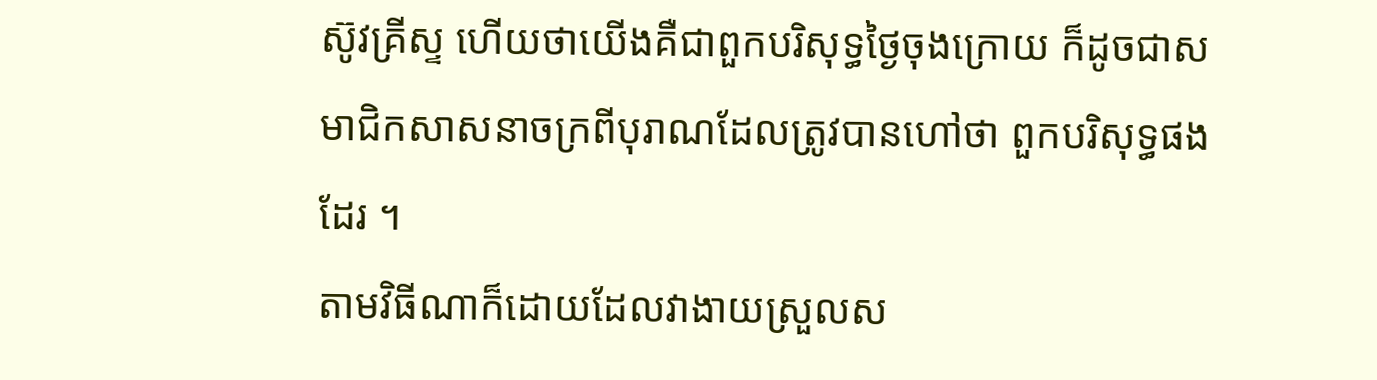ស៊ូវគ្រីស្ទ ហើយថាយើងគឺជាពួកបរិសុទ្ធថ្ងៃចុងក្រោយ ក៏ដូចជាសមាជិកសាសនាចក្រពីបុរាណដែលត្រូវបានហៅថា ពួកបរិសុទ្ធផងដែរ ។
តាមវិធីណាក៏ដោយដែលវាងាយស្រួលស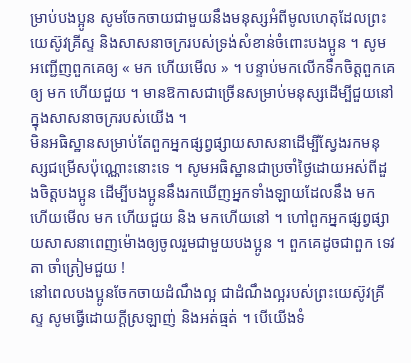ម្រាប់បងប្អូន សូមចែកចាយជាមួយនឹងមនុស្សអំពីមូលហេតុដែលព្រះយេស៊ូវគ្រីស្ទ និងសាសនាចក្ររបស់ទ្រង់សំខាន់ចំពោះបងប្អូន ។ សូមអញ្ជើញពួកគេឲ្យ « មក ហើយមើល » ។ បន្ទាប់មកលើកទឹកចិត្តពួកគេឲ្យ មក ហើយជួយ ។ មានឱកាសជាច្រើនសម្រាប់មនុស្សដើម្បីជួយនៅក្នុងសាសនាចក្ររបស់យើង ។
មិនអធិស្ឋានសម្រាប់តែពួកអ្នកផ្សព្វផ្សាយសាសនាដើម្បីស្វែងរកមនុស្សជម្រើសប៉ុណ្ណោះនោះទេ ។ សូមអធិស្ឋានជាប្រចាំថ្ងៃដោយអស់ពីដួងចិត្តបងប្អូន ដើម្បីបងប្អូននឹងរកឃើញអ្នកទាំងឡាយដែលនឹង មក ហើយមើល មក ហើយជួយ និង មកហើយនៅ ។ ហៅពួកអ្នកផ្សព្វផ្សាយសាសនាពេញម៉ោងឲ្យចូលរួមជាមួយបងប្អូន ។ ពួកគេដូចជាពួក ទេវតា ចាំត្រៀមជួយ !
នៅពេលបងប្អូនចែកចាយដំណឹងល្អ ជាដំណឹងល្អរបស់ព្រះយេស៊ូវគ្រីស្ទ សូមធ្វើដោយក្ដីស្រឡាញ់ និងអត់ធ្មត់ ។ បើយើងទំ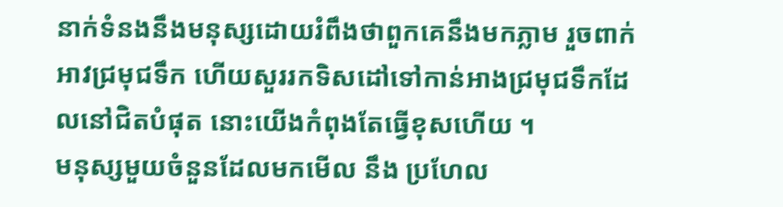នាក់ទំនងនឹងមនុស្សដោយរំពឹងថាពួកគេនឹងមកភ្លាម រួចពាក់អាវជ្រមុជទឹក ហើយសួររកទិសដៅទៅកាន់អាងជ្រមុជទឹកដែលនៅជិតបំផុត នោះយើងកំពុងតែធ្វើខុសហើយ ។
មនុស្សមួយចំនួនដែលមកមើល នឹង ប្រហែល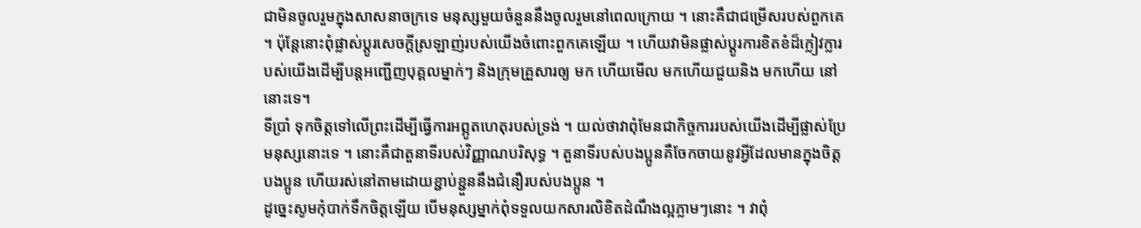ជាមិនចូលរួមក្នុងសាសនាចក្រទេ មនុស្សមួយចំនួននឹងចូលរួមនៅពេលក្រោយ ។ នោះគឺជាជម្រើសរបស់ពួកគេ ។ ប៉ុន្តែនោះពុំផ្លាស់ប្ដូរសេចក្ដីស្រឡាញ់របស់យើងចំពោះពួកគេឡើយ ។ ហើយវាមិនផ្លាស់ប្ដូរការខិតខំដ៏ក្លៀវក្លារបស់យើងដើម្បីបន្ដអញ្ជើញបុគ្គលម្នាក់ៗ និងក្រុមគ្រួសារឲ្យ មក ហើយមើល មកហើយជួយនិង មកហើយ នៅនោះទេ។
ទីប្រាំ ទុកចិត្តទៅលើព្រះដើម្បីធ្វើការអព្ភូតហេតុរបស់ទ្រង់ ។ យល់ថាវាពុំមែនជាកិច្ចការរបស់យើងដើម្បីផ្លាស់ប្រែមនុស្សនោះទេ ។ នោះគឺជាតួនាទីរបស់វិញ្ញាណបរិសុទ្ធ ។ តួនាទីរបស់បងប្អូនគឺចែកចាយនូវអ្វីដែលមានក្នុងចិត្តបងប្អូន ហើយរស់នៅតាមដោយខ្ជាប់ខ្ជួននឹងជំនឿរបស់បងប្អូន ។
ដូច្នេះសូមកុំបាក់ទឹកចិត្តឡើយ បើមនុស្សម្នាក់ពុំទទួលយកសារលិខិតដំណឹងល្អភ្លាមៗនោះ ។ វាពុំ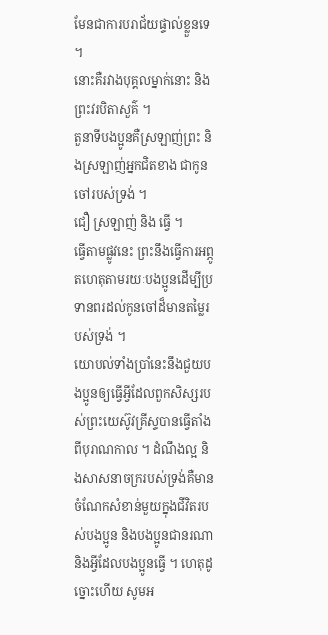មែនជាការបរាជ័យផ្ទាល់ខ្លួនទេ ។
នោះគឺរវាងបុគ្គលម្នាក់នោះ និងព្រះវរបិតាសួគ៌ ។
តួនាទីបងប្អូនគឺស្រឡាញ់ព្រះ និងស្រឡាញ់អ្នកជិតខាង ជាកូនចៅរបស់ទ្រង់ ។
ជឿ ស្រឡាញ់ និង ធ្វើ ។
ធ្វើតាមផ្លូវនេះ ព្រះនឹងធ្វើការអព្ភូតហេតុតាមរយៈបងប្អូនដើម្បីប្រទានពរដល់កូនចៅដ៏មានតម្លៃរបស់ទ្រង់ ។
យោបល់ទាំងប្រាំនេះនឹងជួយបងប្អូនឲ្យធ្វើអ្វីដែលពួកសិស្សរបស់ព្រះយេស៊ូវគ្រីស្ទបានធ្វើតាំងពីបុរាណកាល ។ ដំណឹងល្អ និងសាសនាចក្ររបស់ទ្រង់គឺមានចំណែកសំខាន់មួយក្នុងជីវិតរបស់បងប្អូន និងបងប្អូនជានរណា និងអ្វីដែលបងប្អូនធ្វើ ។ ហេតុដូច្នោះហើយ សូមអ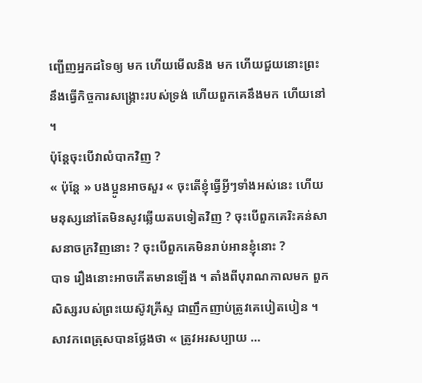ញ្ជើញអ្នកដទៃឲ្យ មក ហើយមើលនិង មក ហើយជួយនោះព្រះនឹងធ្វើកិច្ចការសង្គ្រោះរបស់ទ្រង់ ហើយពួកគេនឹងមក ហើយនៅ ។
ប៉ុន្តែចុះបើវាលំបាកវិញ ?
« ប៉ុន្តែ » បងប្អូនអាចសួរ « ចុះតើខ្ញុំធ្វើអ្វីៗទាំងអស់នេះ ហើយមនុស្សនៅតែមិនសូវឆ្លើយតបទៀតវិញ ? ចុះបើពួកគេរិះគន់សាសនាចក្រវិញនោះ ? ចុះបើពួកគេមិនរាប់អានខ្ញុំនោះ ?
បាទ រឿងនោះអាចកើតមានឡើង ។ តាំងពីបុរាណកាលមក ពួកសិស្សរបស់ព្រះយេស៊ូវគ្រីស្ទ ជាញឹកញាប់ត្រូវគេបៀតបៀន ។ សាវកពេត្រុសបានថ្លែងថា « ត្រូវអរសប្បាយ …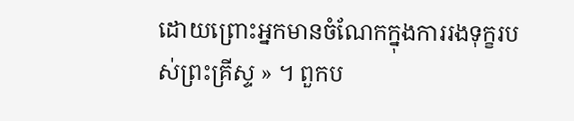ដោយព្រោះអ្នកមានចំណែកក្នុងការរងទុក្ខរបស់ព្រះគ្រីស្ទ » ។ ពួកប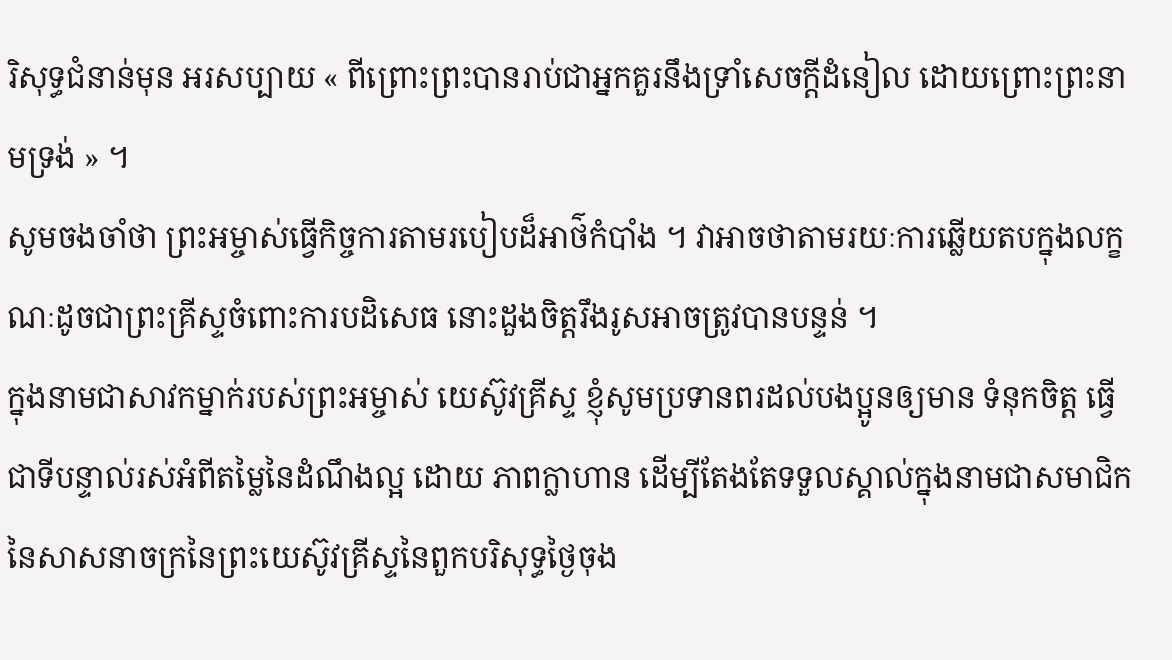រិសុទ្ធជំនាន់មុន អរសប្បាយ « ពីព្រោះព្រះបានរាប់ជាអ្នកគួរនឹងទ្រាំសេចក្តីដំនៀល ដោយព្រោះព្រះនាមទ្រង់ » ។
សូមចងចាំថា ព្រះអម្ចាស់ធ្វើកិច្ចការតាមរបៀបដ៏អាថ៌កំបាំង ។ វាអាចថាតាមរយៈការឆ្លើយតបក្នុងលក្ខណៈដូចជាព្រះគ្រីស្ទចំពោះការបដិសេធ នោះដួងចិត្តរឹងរូសអាចត្រូវបានបន្ទន់ ។
ក្នុងនាមជាសាវកម្នាក់របស់ព្រះអម្ចាស់ យេស៊ូវគ្រីស្ទ ខ្ញុំសូមប្រទានពរដល់បងប្អូនឲ្យមាន ទំនុកចិត្ត ធ្វើជាទីបន្ទាល់រស់អំពីតម្លៃនៃដំណឹងល្អ ដោយ ភាពក្លាហាន ដើម្បីតែងតែទទួលស្គាល់ក្នុងនាមជាសមាជិកនៃសាសនាចក្រនៃព្រះយេស៊ូវគ្រីស្ទនៃពួកបរិសុទ្ធថ្ងៃចុង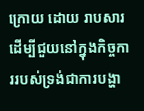ក្រោយ ដោយ រាបសារ ដើម្បីជួយនៅក្នុងកិច្ចការរបស់ទ្រង់ជាការបង្ហា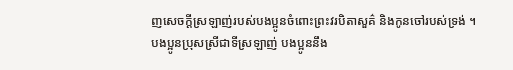ញសេចក្ដីស្រឡាញ់របស់បងប្អូនចំពោះព្រះវរបិតាសួគ៌ និងកូនចៅរបស់ទ្រង់ ។
បងប្អូនប្រុសស្រីជាទីស្រឡាញ់ បងប្អូននឹង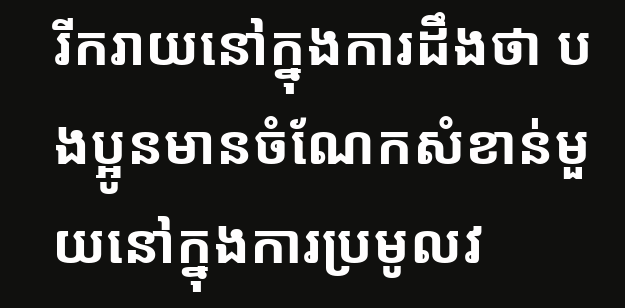រីករាយនៅក្នុងការដឹងថា បងប្អូនមានចំណែកសំខាន់មួយនៅក្នុងការប្រមូលវ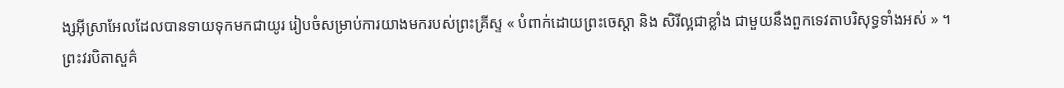ង្សអ៊ីស្រាអែលដែលបានទាយទុកមកជាយូរ រៀបចំសម្រាប់ការយាងមករបស់ព្រះគ្រីស្ទ « បំពាក់ដោយព្រះចេស្តា និង សិរីល្អជាខ្លាំង ជាមួយនឹងពួកទេវតាបរិសុទ្ធទាំងអស់ » ។
ព្រះវរបិតាសួគ៌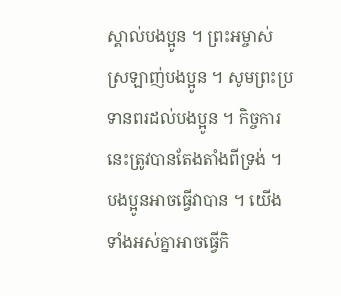ស្គាល់បងប្អូន ។ ព្រះអម្ចាស់ស្រឡាញ់បងប្អូន ។ សូមព្រះប្រទានពរដល់បងប្អូន ។ កិច្ចការនេះត្រូវបានតែងតាំងពីទ្រង់ ។ បងប្អូនអាចធ្វើវាបាន ។ យើងទាំងអស់គ្នាអាចធ្វើកិ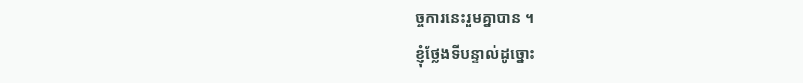ច្ចការនេះរួមគ្នាបាន ។
ខ្ញុំថ្លែងទីបន្ទាល់ដូច្នោះ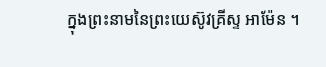ក្នុងព្រះនាមនៃព្រះយេស៊ូវគ្រីស្ទ អាម៉ែន ។